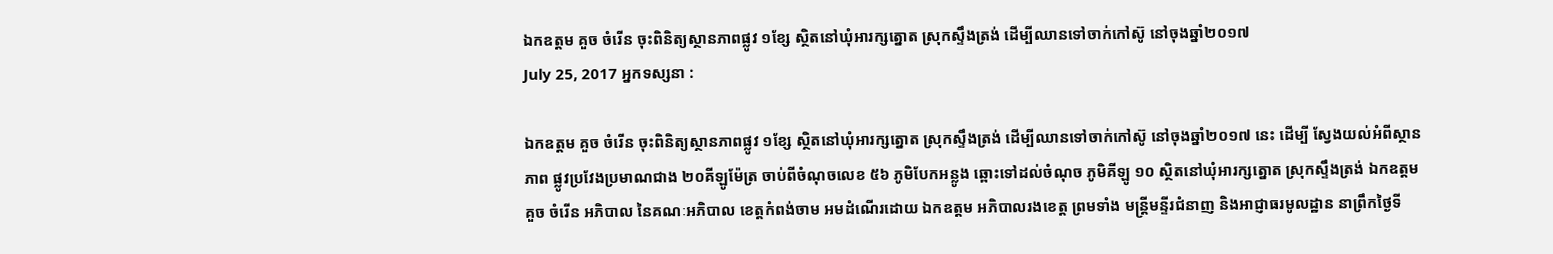ឯកឧត្ដម គួច ចំរើន ចុះពិនិត្យស្ថានភាពផ្លូវ ១ខ្សែ ស្ថិតនៅឃុំអារក្សត្នោត ស្រុកស្ទឹងត្រង់ ដើម្បីឈានទៅចាក់កៅស៊ូ នៅចុងឆ្នាំ២០១៧
July 25, 2017 អ្នកទស្សនា :

ឯកឧត្ដម គួច ចំរើន ចុះពិនិត្យស្ថានភាពផ្លូវ ១ខ្សែ ស្ថិតនៅឃុំអារក្សត្នោត ស្រុកស្ទឹងត្រង់ ដើម្បីឈានទៅចាក់កៅស៊ូ នៅចុងឆ្នាំ២០១៧ នេះ ដើម្បី ស្វែងយល់អំពីស្ថានភាព ផ្លូវប្រវែងប្រមាណជាង ២០គីឡូម៉ែត្រ ចាប់ពីចំណុចលេខ ៥៦ ភូមិបែកអន្លូង ឆ្ពោះទៅដល់ចំណុច ភូមិគីឡូ ១០ ស្ថិតនៅឃុំអារក្សត្នោត ស្រុកស្ទឹងត្រង់ ឯកឧត្ដម គួច ចំរើន អភិបាល នៃគណៈអភិបាល ខេត្តកំពង់ចាម អមដំណើរដោយ ឯកឧត្ដម អភិបាលរងខេត្ត ព្រមទាំង មន្ត្រីមន្ទីរជំនាញ និងអាជ្ញាធរមូលដ្ឋាន នាព្រឹកថ្ងៃទី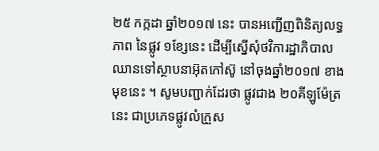២៥ កក្កដា ឆ្នាំ២០១៧ នេះ បានអញ្ជើញពិនិត្យលទ្ធភាព នៃផ្លូវ ១ខ្សែនេះ ដើម្បីស្នើសុំថវិការដ្ឋាភិបាល ឈានទៅស្ថាបនាអ៊ុតកៅស៊ូ នៅចុងឆ្នាំ២០១៧ ខាងមុខនេះ ។ សូមបញ្ជាក់ដែរថា ផ្លូវជាង ២០គីឡូម៉ែត្រ នេះ ជាប្រភេទផ្លូវលំក្រួស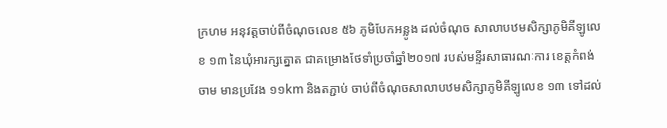ក្រហម អនុវត្តចាប់ពីចំណុចលេខ ៥៦ ភូមិបែកអន្លូង ដល់ចំណុច សាលាបឋមសិក្សាភូមិគីឡូលេខ ១៣ នៃឃុំអារក្សត្នោត ជាគម្រោងថែទាំប្រចាំឆ្នាំ២០១៧ របស់មន្ទីរសាធារណៈការ ខេត្តកំពង់ចាម មានប្រវែង ១១km និងតភ្ជាប់ ចាប់ពីចំណុចសាលាបឋមសិក្សាភូមិគីឡូលេខ ១៣ ទៅដល់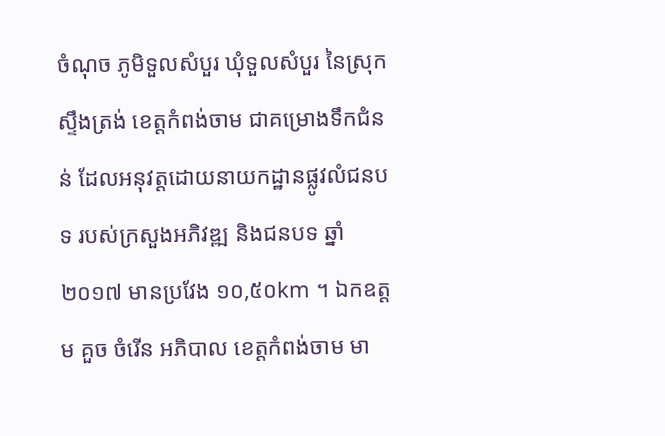ចំណុច ភូមិទួលសំបួរ ឃុំទួលសំបួរ នៃស្រុកស្ទឹងត្រង់ ខេត្តកំពង់ចាម ជាគម្រោងទឹកជំនន់ ដែលអនុវត្តដោយនាយកដ្ឋានផ្លូវលំជនបទ របស់ក្រសួងអភិវឌ្ឍ និងជនបទ ឆ្នាំ២០១៧ មានប្រវែង ១០,៥០km ។ ឯកឧត្ដម គួច ចំរើន អភិបាល ខេត្តកំពង់ចាម មា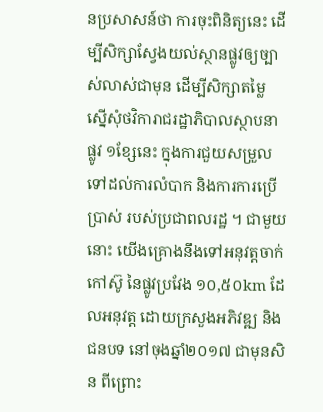នប្រសាសន៍ថា ការចុះពិនិត្យនេះ ដើម្បីសិក្សាស្វែងយល់ស្ថានផ្លូវឲ្យច្បាស់លាស់ជាមុន ដើម្បីសិក្សាតម្លៃ ស្នើសុំថវិការាជរដ្ឋាភិបាលស្ថាបនា ផ្លូវ ១ខ្សែនេះ ក្នុងការជួយសម្រួលទៅដល់ការលំបាក និងការការប្រើប្រាស់ របស់ប្រជាពលរដ្ឋ ។ ជាមួយនោះ យើងគ្រោងនឹងទៅអនុវត្តចាក់កៅស៊ូ នៃផ្លូវប្រវែង ១០,៥០km ដែលអនុវត្ត ដោយក្រសួងអភិវឌ្ឍ និងជនបទ នៅចុងឆ្នាំ២០១៧ ជាមុនសិន ពីព្រោះ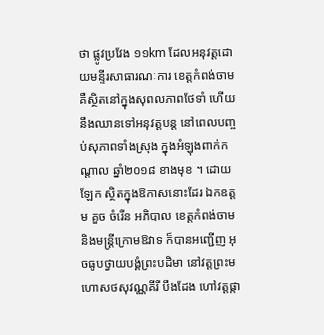ថា ផ្លូវប្រវែង ១១km ដែលអនុវត្តដោយមន្ទីរសាធារណៈការ ខេត្តកំពង់ចាម គឺស្ថិតនៅក្នុងសុពលភាពថែទាំ ហើយនឹងឈានទៅអនុវត្តបន្ត នៅពេលបញ្ចប់សុភាពទាំងស្រុង ក្នុងអំឡុងពាក់កណ្ដាល ឆ្នាំ២០១៨ ខាងមុខ ។ ដោយឡែក ស្ថិតក្នុងឱកាសនោះដែរ ឯកឧត្ដម គួច ចំរើន អភិបាល ខេត្តកំពង់ចាម និងមន្ត្រីក្រោមឱវាទ ក៏បានអញ្ជើញ អុចធូបថ្វាយបង្គំព្រះបដិមា នៅវត្តព្រះមហោសថសុវណ្ណគីរី បឹងដែង ហៅវត្តផ្កា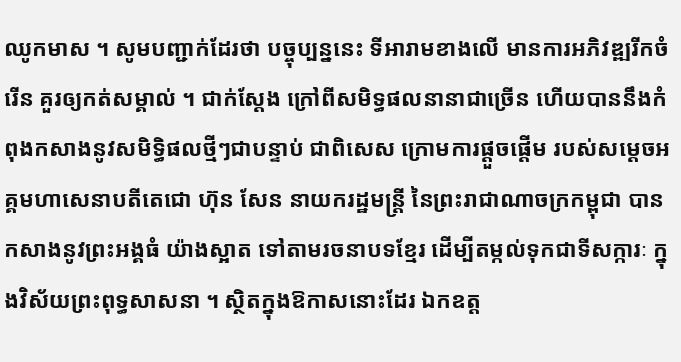ឈូកមាស ។ សូមបញ្ជាក់ដែរថា បច្ចុប្បន្ននេះ ទីអារាមខាងលើ មានការអភិវឌ្ឍរីកចំរើន គួរឲ្យកត់សម្គាល់ ។ ជាក់ស្ដែង ក្រៅពីសមិទ្ធផលនានាជាច្រើន ហើយបាននឹងកំពុងកសាងនូវសមិទ្ធិផលថ្មីៗជាបន្ទាប់ ជាពិសេស ក្រោមការផ្ដួចផ្ដើម របស់សម្ដេចអគ្គមហាសេនាបតីតេជោ ហ៊ុន សែន នាយករដ្ឋមន្ត្រី នៃព្រះរាជាណាចក្រកម្ពុជា បានកសាងនូវព្រះអង្គធំ យ៉ាងស្អាត ទៅតាមរចនាបទខ្មែរ ដើម្បីតម្កល់ទុកជាទីសក្ការៈ ក្នុងវិស័យព្រះពុទ្ធសាសនា ។ ស្ថិតក្នុងឱកាសនោះដែរ ឯកឧត្ដ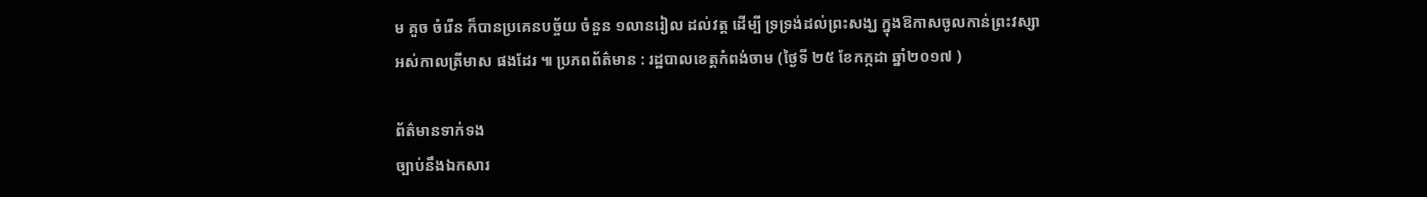ម គួច ចំរើន ក៏បានប្រគេនបច្ច័យ ចំនួន ១លានរៀល ដល់វត្ត ដើម្បី ទ្រទ្រង់ដល់ព្រះសង្ឃ ក្នុងឱកាសចូលកាន់ព្រះវស្សា អស់កាលត្រីមាស ផងដែរ ៕ ប្រភពព័ត៌មាន : រដ្ឋបាលខេត្តកំពង់ចាម (ថ្ងៃទី ២៥ ខែកក្កដា ឆ្នាំ២០១៧ )

ព័ត៌មានទាក់ទង
ច្បាប់នឹងឯកសារ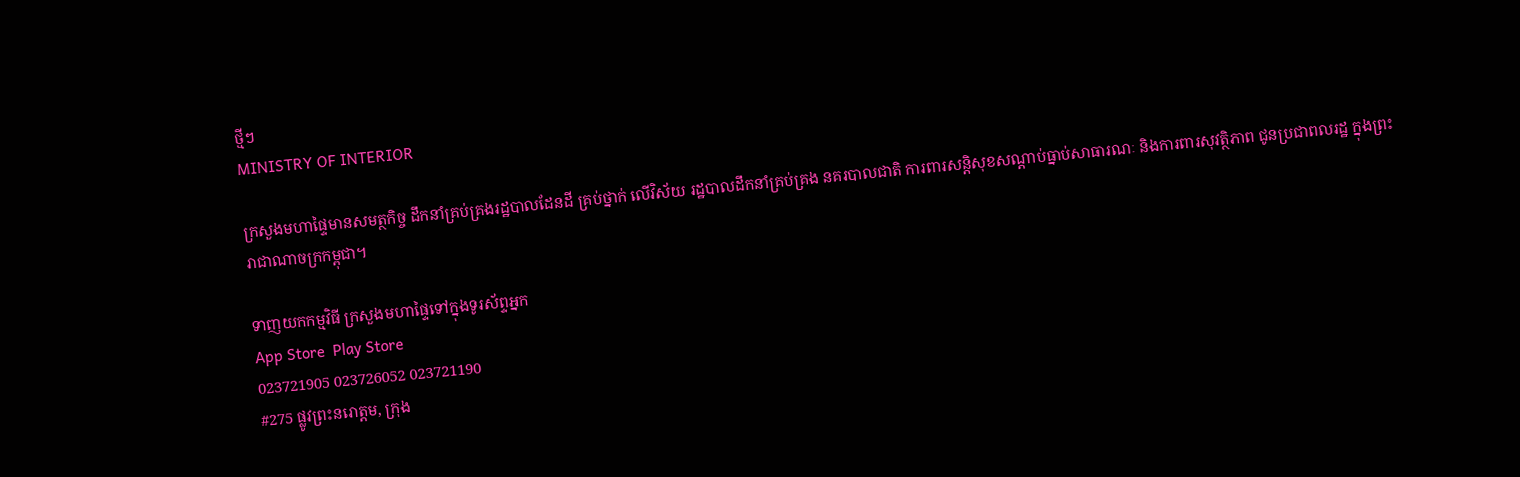ថ្មីៗ
MINISTRY OF INTERIOR

ក្រសួងមហាផ្ទៃមានសមត្ថកិច្ច ដឹកនាំគ្រប់គ្រងរដ្ឋបាលដែនដី គ្រប់ថ្នាក់ លើវិស័យ រដ្ឋបាលដឹកនាំគ្រប់គ្រង នគរបាលជាតិ ការពារសន្តិសុខសណ្តាប់ធ្នាប់សាធារណៈ និងការពារសុវត្ថិភាព ជូនប្រជាពលរដ្ឋ ក្នុងព្រះរាជាណាចក្រកម្ពុជា។

ទាញយកកម្មវិធី ក្រសួងមហាផ្ទៃទៅក្នុងទូរស័ព្ទអ្នក
App Store  Play Store
023721905 023726052 023721190
#275 ផ្លូវព្រះនរោត្តម, ក្រុង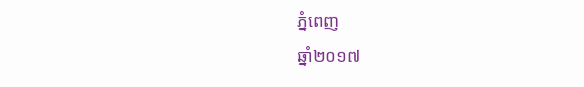ភ្នំពេញ
ឆ្នាំ២០១៧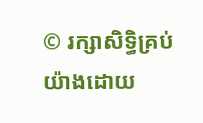© រក្សាសិទ្ធិគ្រប់យ៉ាងដោយ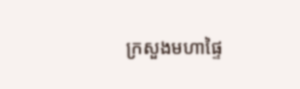ក្រសួងមហាផ្ទៃ